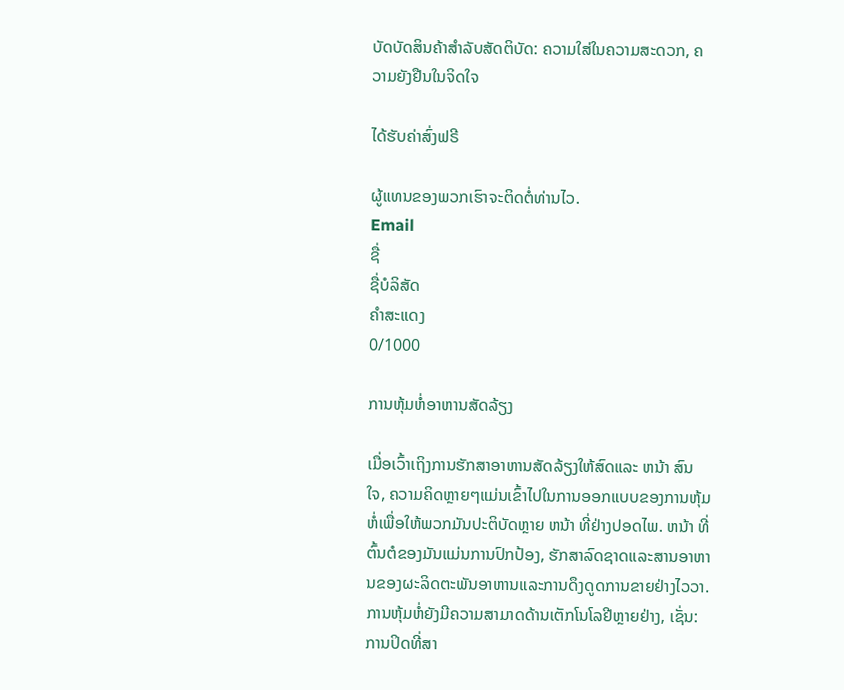ບັດບັດສິນຄ້າສຳລັບສັດຕິບັດ: ຄວາມໃສ່ໃນຄວາມສະດວກ, ຄວາມຍັງຢືນໃນຈິດໃຈ

ໄດ້ຮັບຄ່າສົ່ງຟຣີ

ຜູ້ແທນຂອງພວກເຮົາຈະຕິດຕໍ່ທ່ານໄວ.
Email
ຊື່
ຊື່ບໍລິສັດ
ຄຳສະແດງ
0/1000

ການຫຸ້ມຫໍ່ອາຫານສັດລ້ຽງ

ເມື່ອເວົ້າເຖິງການຮັກສາອາຫານສັດລ້ຽງໃຫ້ສົດແລະ ຫນ້າ ສົນໃຈ, ຄວາມຄິດຫຼາຍໆແມ່ນເຂົ້າໄປໃນການອອກແບບຂອງການຫຸ້ມຫໍ່ເພື່ອໃຫ້ພວກມັນປະຕິບັດຫຼາຍ ຫນ້າ ທີ່ຢ່າງປອດໄພ. ຫນ້າ ທີ່ຕົ້ນຕໍຂອງມັນແມ່ນການປົກປ້ອງ, ຮັກສາລົດຊາດແລະສານອາຫານຂອງຜະລິດຕະພັນອາຫານແລະການດຶງດູດການຂາຍຢ່າງໄວວາ. ການຫຸ້ມຫໍ່ຍັງມີຄວາມສາມາດດ້ານເຕັກໂນໂລຢີຫຼາຍຢ່າງ, ເຊັ່ນ: ການປິດທີ່ສາ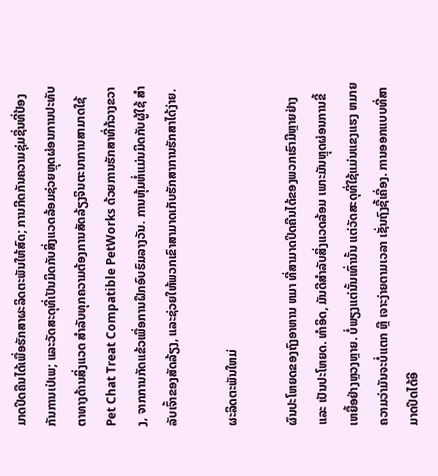ມາດປິດຄືນໄດ້ເພື່ອຮັກສາຜະລິດຕະພັນໃຫ້ສົດ; ການກີດກັນຄວາມຊຸ່ມຊື່ນທີ່ປ້ອງກັນການເປ່ເພ; ແລະວັດສະດຸທີ່ເປັນມິດກັບສິ່ງແວດລ້ອມຊ່ວຍຫຼຸດຜ່ອນການປະທັບຕາທາງດ້ານສິ່ງແວດ ສໍາລັບທຸກຄວາມຕ້ອງການສັດລ້ຽງຈິນຕະນາການສາມາດໃຊ້ Pet Chat Treat Compatible PetWorks ດ້ວຍການຮັກສາທີ່ກ້ວາງຂວາງ, ຈາກການກັດແຂ້ວເພື່ອການຝຶກອົບຮົມລາງວັນ. ການຫຸ້ມຫໍ່ແມ່ນມິດກັບຜູ້ໃຊ້ ສໍາ ລັບເຈົ້າຂອງສັດລ້ຽງ, ແລະຊ່ວຍໃຫ້ພວກເຂົາສາມາດເກັບຮັກສາການຮັກສາໄດ້ງ່າຍ.

ຜະລິດຕະພັນໃຫມ່

ຜົນປະໂຫຍດຂອງຖົງອາຫານ ຫມາ ທີ່ສາມາດປິດຄືນໄດ້ຂອງພວກເຮົາມີຫຼາຍຢ່າງ ແລະ ເປັນປະໂຫຍດ. ທໍາອິດ, ມັນດີສໍາລັບສິ່ງແວດລ້ອມ ເພາະມັນຫຼຸດຜ່ອນການຂີ້ເຫຍື້ອຢ່າງຫຼວງຫຼາຍ. ບໍ່ພຽງແຕ່ນັ້ນເທົ່ານັ້ນ ແຕ່ວັດສະດຸທີ່ໃຊ້ແມ່ນແຂງແຮງ ຫມາຍຄວາມວ່າມັນຈະບໍ່ແຕກ ຫຼື ເຈາະງ່າຍຕາມເວລາ ເຊັ່ນຖົງຊື້ເຄື່ອງ. ການອອກແບບທີ່ສາມາດປິດໄດ້ອີ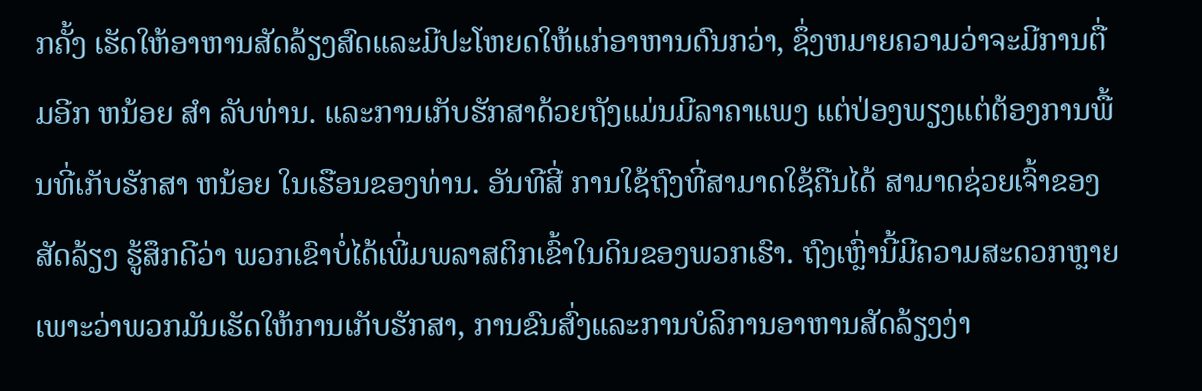ກຄັ້ງ ເຮັດໃຫ້ອາຫານສັດລ້ຽງສົດແລະມີປະໂຫຍດໃຫ້ແກ່ອາຫານດົນກວ່າ, ຊຶ່ງຫມາຍຄວາມວ່າຈະມີການຕື່ມອີກ ຫນ້ອຍ ສໍາ ລັບທ່ານ. ແລະການເກັບຮັກສາດ້ວຍຖັງແມ່ນມີລາຄາແພງ ແຕ່ປ່ອງພຽງແຕ່ຕ້ອງການພື້ນທີ່ເກັບຮັກສາ ຫນ້ອຍ ໃນເຮືອນຂອງທ່ານ. ອັນທີສີ່ ການໃຊ້ຖົງທີ່ສາມາດໃຊ້ຄືນໄດ້ ສາມາດຊ່ວຍເຈົ້າຂອງສັດລ້ຽງ ຮູ້ສຶກດີວ່າ ພວກເຂົາບໍ່ໄດ້ເພີ່ມພລາສຕິກເຂົ້າໃນດິນຂອງພວກເຮົາ. ຖົງເຫຼົ່ານີ້ມີຄວາມສະດວກຫຼາຍ ເພາະວ່າພວກມັນເຮັດໃຫ້ການເກັບຮັກສາ, ການຂົນສົ່ງແລະການບໍລິການອາຫານສັດລ້ຽງງ່າ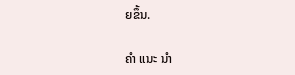ຍຂຶ້ນ.

ຄໍາ ແນະ ນໍາ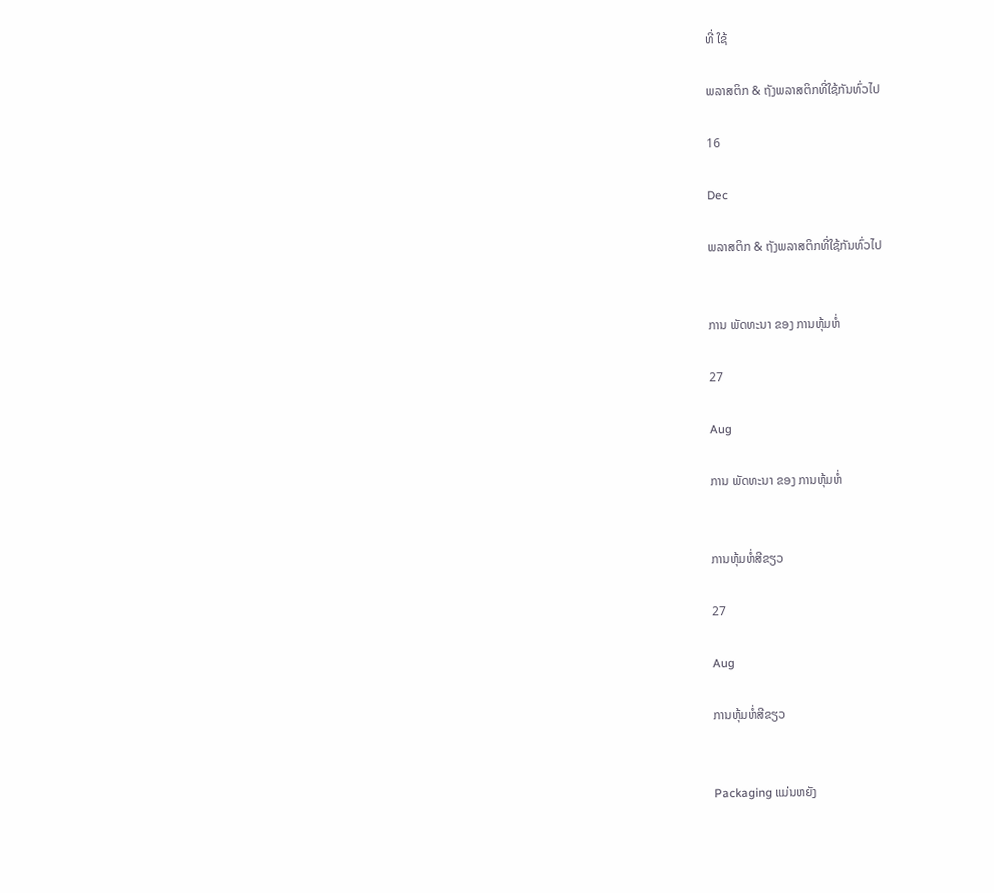ທີ່ ໃຊ້

ພລາສຕິກ & ຖັງພລາສຕິກທີ່ໃຊ້ກັນທົ່ວໄປ

16

Dec

ພລາສຕິກ & ຖັງພລາສຕິກທີ່ໃຊ້ກັນທົ່ວໄປ


ການ ພັດທະນາ ຂອງ ການຫຸ້ມຫໍ່

27

Aug

ການ ພັດທະນາ ຂອງ ການຫຸ້ມຫໍ່


ການຫຸ້ມຫໍ່ສີຂຽວ

27

Aug

ການຫຸ້ມຫໍ່ສີຂຽວ


Packaging ແມ່ນຫຍັງ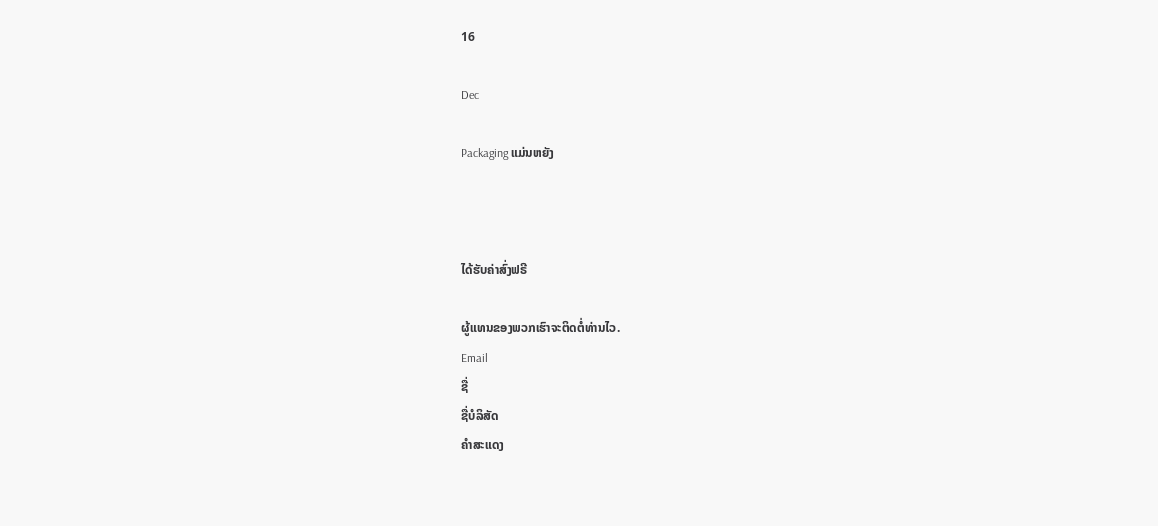16

Dec

Packaging ແມ່ນຫຍັງ



ໄດ້ຮັບຄ່າສົ່ງຟຣີ

ຜູ້ແທນຂອງພວກເຮົາຈະຕິດຕໍ່ທ່ານໄວ.
Email
ຊື່
ຊື່ບໍລິສັດ
ຄຳສະແດງ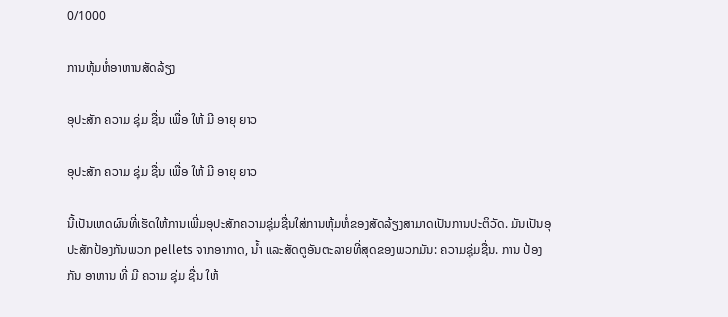0/1000

ການຫຸ້ມຫໍ່ອາຫານສັດລ້ຽງ

ອຸປະສັກ ຄວາມ ຊຸ່ມ ຊື່ນ ເພື່ອ ໃຫ້ ມີ ອາຍຸ ຍາວ

ອຸປະສັກ ຄວາມ ຊຸ່ມ ຊື່ນ ເພື່ອ ໃຫ້ ມີ ອາຍຸ ຍາວ

ນີ້ເປັນເຫດຜົນທີ່ເຮັດໃຫ້ການເພີ່ມອຸປະສັກຄວາມຊຸ່ມຊື່ນໃສ່ການຫຸ້ມຫໍ່ຂອງສັດລ້ຽງສາມາດເປັນການປະຕິວັດ. ມັນເປັນອຸປະສັກປ້ອງກັນພວກ pellets ຈາກອາກາດ, ນ້ຳ ແລະສັດຕູອັນຕະລາຍທີ່ສຸດຂອງພວກມັນ: ຄວາມຊຸ່ມຊື່ນ. ການ ປ້ອງ ກັນ ອາຫານ ທີ່ ມີ ຄວາມ ຊຸ່ມ ຊື່ນ ໃຫ້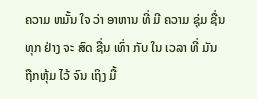ຄວາມ ຫມັ້ນ ໃຈ ວ່າ ອາຫານ ທີ່ ມີ ຄວາມ ຊຸ່ມ ຊື່ນ ທຸກ ຢ່າງ ຈະ ສົດ ຊື່ນ ເທົ່າ ກັບ ໃນ ເວລາ ທີ່ ມັນ ຖືກຫຸ້ມ ໄວ້ ຈົນ ເຖິງ ມື້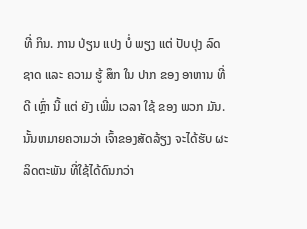ທີ່ ກິນ. ການ ປ່ຽນ ແປງ ບໍ່ ພຽງ ແຕ່ ປັບປຸງ ລົດ ຊາດ ແລະ ຄວາມ ຮູ້ ສຶກ ໃນ ປາກ ຂອງ ອາຫານ ທີ່ ດີ ເຫຼົ່າ ນີ້ ແຕ່ ຍັງ ເພີ່ມ ເວລາ ໃຊ້ ຂອງ ພວກ ມັນ. ນັ້ນຫມາຍຄວາມວ່າ ເຈົ້າຂອງສັດລ້ຽງ ຈະໄດ້ຮັບ ຜະລິດຕະພັນ ທີ່ໃຊ້ໄດ້ດົນກວ່າ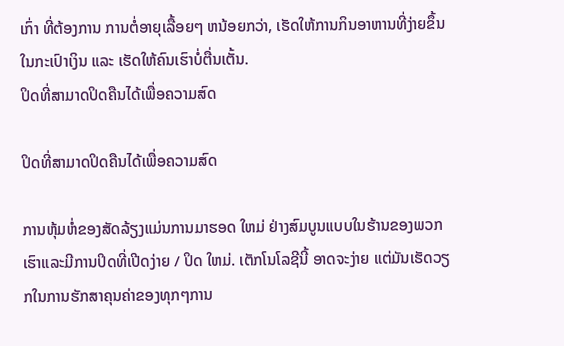ເກົ່າ ທີ່ຕ້ອງການ ການຕໍ່ອາຍຸເລື້ອຍໆ ຫນ້ອຍກວ່າ, ເຮັດໃຫ້ການກິນອາຫານທີ່ງ່າຍຂຶ້ນ ໃນກະເປົາເງິນ ແລະ ເຮັດໃຫ້ຄົນເຮົາບໍ່ຕື່ນເຕັ້ນ.
ປິດທີ່ສາມາດປິດຄືນໄດ້ເພື່ອຄວາມສົດ

ປິດທີ່ສາມາດປິດຄືນໄດ້ເພື່ອຄວາມສົດ

ການຫຸ້ມຫໍ່ຂອງສັດລ້ຽງແມ່ນການມາຮອດ ໃຫມ່ ຢ່າງສົມບູນແບບໃນຮ້ານຂອງພວກເຮົາແລະມີການປິດທີ່ເປີດງ່າຍ / ປິດ ໃຫມ່. ເຕັກໂນໂລຊີນີ້ ອາດຈະງ່າຍ ແຕ່ມັນເຮັດວຽກໃນການຮັກສາຄຸນຄ່າຂອງທຸກໆການ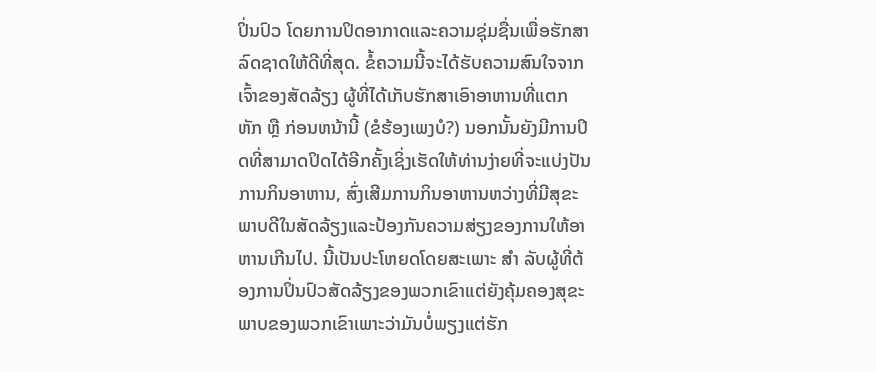ປິ່ນປົວ ໂດຍການປິດອາກາດແລະຄວາມຊຸ່ມຊື່ນເພື່ອຮັກສາລົດຊາດໃຫ້ດີທີ່ສຸດ. ຂໍ້ຄວາມນີ້ຈະໄດ້ຮັບຄວາມສົນໃຈຈາກເຈົ້າຂອງສັດລ້ຽງ ຜູ້ທີ່ໄດ້ເກັບຮັກສາເອົາອາຫານທີ່ແຕກຫັກ ຫຼື ກ່ອນຫນ້ານີ້ (ຂໍຮ້ອງເພງບໍ?) ນອກນັ້ນຍັງມີການປິດທີ່ສາມາດປິດໄດ້ອີກຄັ້ງເຊິ່ງເຮັດໃຫ້ທ່ານງ່າຍທີ່ຈະແບ່ງປັນການກິນອາຫານ, ສົ່ງເສີມການກິນອາຫານຫວ່າງທີ່ມີສຸຂະພາບດີໃນສັດລ້ຽງແລະປ້ອງກັນຄວາມສ່ຽງຂອງການໃຫ້ອາຫານເກີນໄປ. ນີ້ເປັນປະໂຫຍດໂດຍສະເພາະ ສໍາ ລັບຜູ້ທີ່ຕ້ອງການປິ່ນປົວສັດລ້ຽງຂອງພວກເຂົາແຕ່ຍັງຄຸ້ມຄອງສຸຂະພາບຂອງພວກເຂົາເພາະວ່າມັນບໍ່ພຽງແຕ່ຮັກ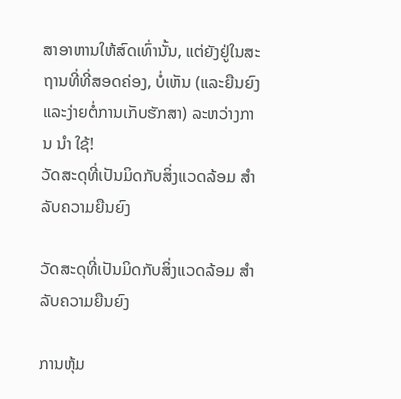ສາອາຫານໃຫ້ສົດເທົ່ານັ້ນ, ແຕ່ຍັງຢູ່ໃນສະຖານທີ່ທີ່ສອດຄ່ອງ, ບໍ່ເຫັນ (ແລະຍືນຍົງແລະງ່າຍຕໍ່ການເກັບຮັກສາ) ລະຫວ່າງການ ນໍາ ໃຊ້!
ວັດສະດຸທີ່ເປັນມິດກັບສິ່ງແວດລ້ອມ ສໍາ ລັບຄວາມຍືນຍົງ

ວັດສະດຸທີ່ເປັນມິດກັບສິ່ງແວດລ້ອມ ສໍາ ລັບຄວາມຍືນຍົງ

ການຫຸ້ມ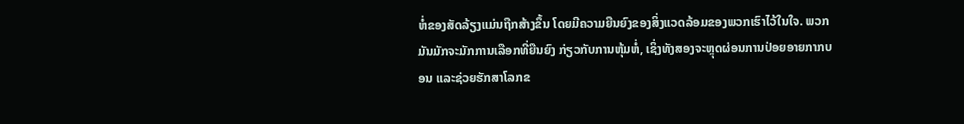ຫໍ່ຂອງສັດລ້ຽງແມ່ນຖືກສ້າງຂຶ້ນ ໂດຍມີຄວາມຍືນຍົງຂອງສິ່ງແວດລ້ອມຂອງພວກເຮົາໄວ້ໃນໃຈ. ພວກມັນມັກຈະມັກການເລືອກທີ່ຍືນຍົງ ກ່ຽວກັບການຫຸ້ມຫໍ່, ເຊິ່ງທັງສອງຈະຫຼຸດຜ່ອນການປ່ອຍອາຍກາກບອນ ແລະຊ່ວຍຮັກສາໂລກຂ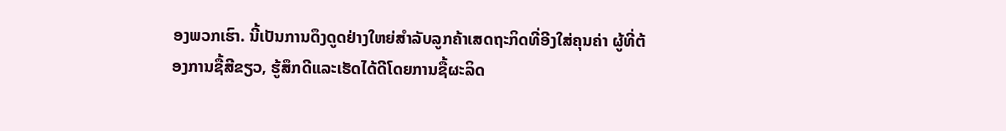ອງພວກເຮົາ. ນີ້ເປັນການດຶງດູດຢ່າງໃຫຍ່ສໍາລັບລູກຄ້າເສດຖະກິດທີ່ອີງໃສ່ຄຸນຄ່າ ຜູ້ທີ່ຕ້ອງການຊື້ສີຂຽວ, ຮູ້ສຶກດີແລະເຮັດໄດ້ດີໂດຍການຊື້ຜະລິດ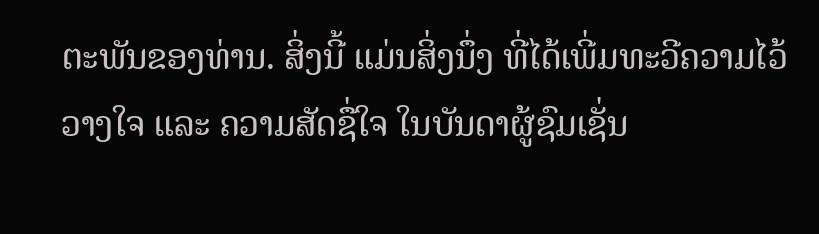ຕະພັນຂອງທ່ານ. ສິ່ງນີ້ ແມ່ນສິ່ງນຶ່ງ ທີ່ໄດ້ເພີ່ມທະວີຄວາມໄວ້ວາງໃຈ ແລະ ຄວາມສັດຊື່ໃຈ ໃນບັນດາຜູ້ຊົມເຊັ່ນ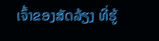ເຈົ້າຂອງສັດລ້ຽງ ທີ່ຮູ້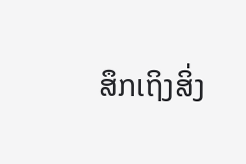ສຶກເຖິງສິ່ງ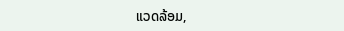ແວດລ້ອມ,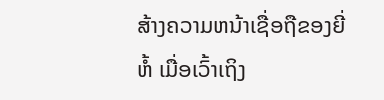ສ້າງຄວາມຫນ້າເຊື່ອຖືຂອງຍີ່ຫໍ້ ເມື່ອເວົ້າເຖິງ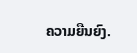ຄວາມຍືນຍົງ.